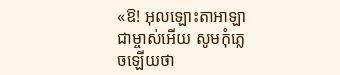«ឱ! អុលឡោះតាអាឡាជាម្ចាស់អើយ សូមកុំភ្លេចឡើយថា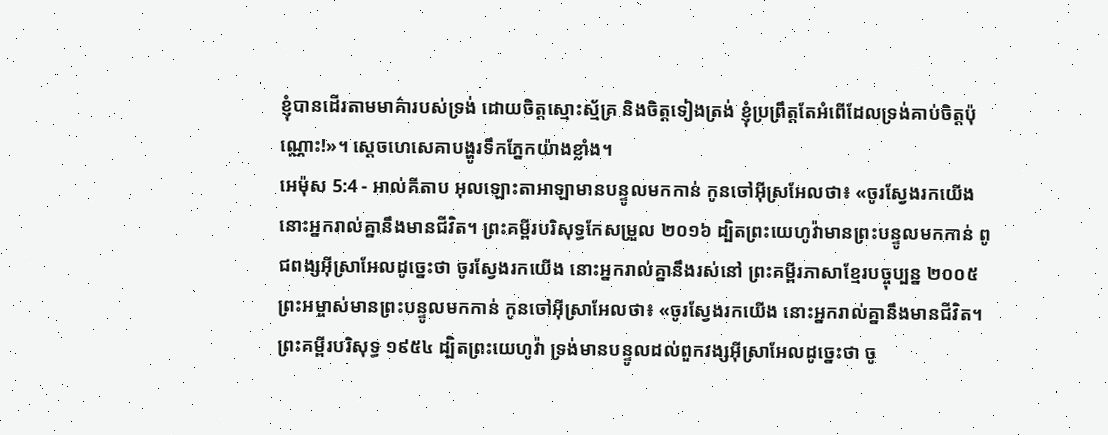ខ្ញុំបានដើរតាមមាគ៌ារបស់ទ្រង់ ដោយចិត្តស្មោះស្ម័គ្រ និងចិត្តទៀងត្រង់ ខ្ញុំប្រព្រឹត្តតែអំពើដែលទ្រង់គាប់ចិត្តប៉ុណ្ណោះ!»។ ស្តេចហេសេគាបង្ហូរទឹកភ្នែកយ៉ាងខ្លាំង។
អេម៉ុស 5:4 - អាល់គីតាប អុលឡោះតាអាឡាមានបន្ទូលមកកាន់ កូនចៅអ៊ីស្រអែលថា៖ «ចូរស្វែងរកយើង នោះអ្នករាល់គ្នានឹងមានជីវិត។ ព្រះគម្ពីរបរិសុទ្ធកែសម្រួល ២០១៦ ដ្បិតព្រះយេហូវ៉ាមានព្រះបន្ទូលមកកាន់ ពូជពង្សអ៊ីស្រាអែលដូច្នេះថា ចូរស្វែងរកយើង នោះអ្នករាល់គ្នានឹងរស់នៅ ព្រះគម្ពីរភាសាខ្មែរបច្ចុប្បន្ន ២០០៥ ព្រះអម្ចាស់មានព្រះបន្ទូលមកកាន់ កូនចៅអ៊ីស្រាអែលថា៖ «ចូរស្វែងរកយើង នោះអ្នករាល់គ្នានឹងមានជីវិត។ ព្រះគម្ពីរបរិសុទ្ធ ១៩៥៤ ដ្បិតព្រះយេហូវ៉ា ទ្រង់មានបន្ទូលដល់ពួកវង្សអ៊ីស្រាអែលដូច្នេះថា ចូ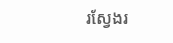រស្វែងរ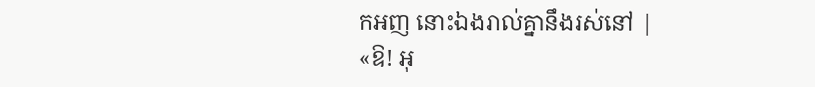កអញ នោះឯងរាល់គ្នានឹងរស់នៅ |
«ឱ! អុ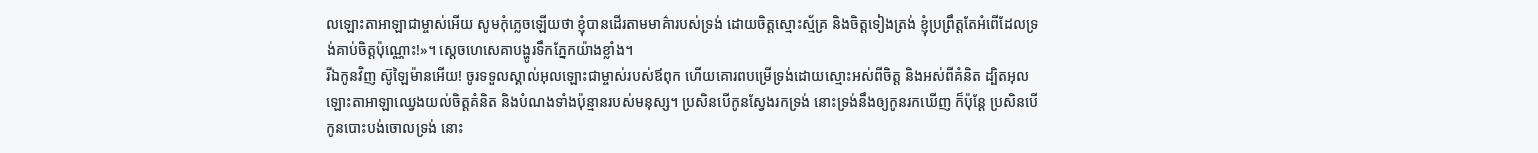លឡោះតាអាឡាជាម្ចាស់អើយ សូមកុំភ្លេចឡើយថា ខ្ញុំបានដើរតាមមាគ៌ារបស់ទ្រង់ ដោយចិត្តស្មោះស្ម័គ្រ និងចិត្តទៀងត្រង់ ខ្ញុំប្រព្រឹត្តតែអំពើដែលទ្រង់គាប់ចិត្តប៉ុណ្ណោះ!»។ ស្តេចហេសេគាបង្ហូរទឹកភ្នែកយ៉ាងខ្លាំង។
រីឯកូនវិញ ស៊ូឡៃម៉ានអើយ! ចូរទទួលស្គាល់អុលឡោះជាម្ចាស់របស់ឪពុក ហើយគោរពបម្រើទ្រង់ដោយស្មោះអស់ពីចិត្ត និងអស់ពីគំនិត ដ្បិតអុលឡោះតាអាឡាឈ្វេងយល់ចិត្តគំនិត និងបំណងទាំងប៉ុន្មានរបស់មនុស្ស។ ប្រសិនបើកូនស្វែងរកទ្រង់ នោះទ្រង់នឹងឲ្យកូនរកឃើញ ក៏ប៉ុន្តែ ប្រសិនបើកូនបោះបង់ចោលទ្រង់ នោះ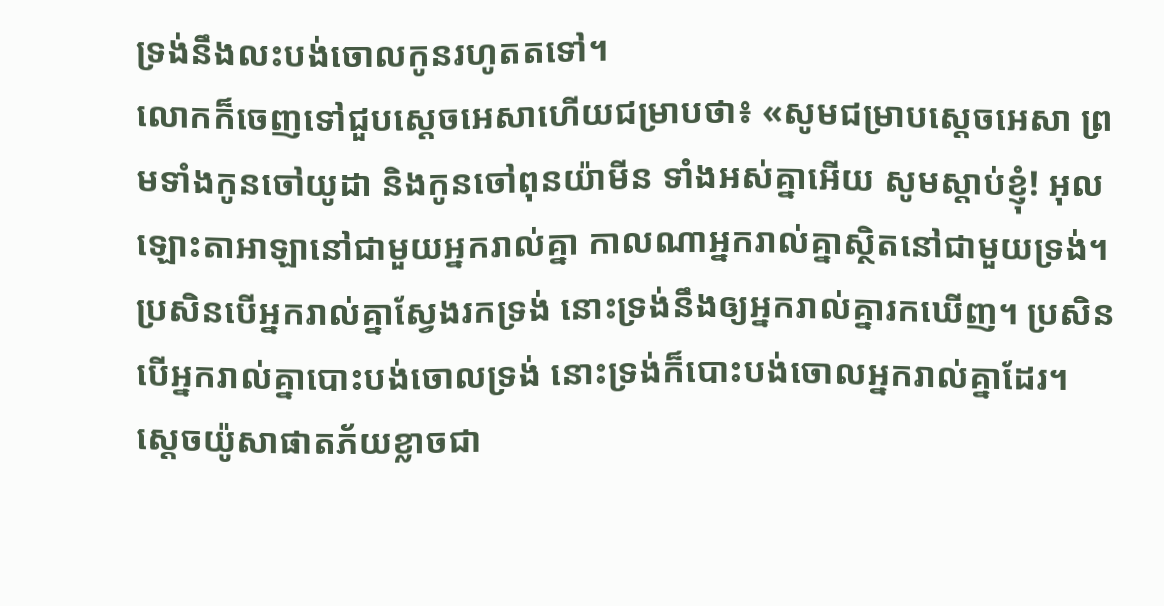ទ្រង់នឹងលះបង់ចោលកូនរហូតតទៅ។
លោកក៏ចេញទៅជួបស្តេចអេសាហើយជម្រាបថា៖ «សូមជម្រាបស្តេចអេសា ព្រមទាំងកូនចៅយូដា និងកូនចៅពុនយ៉ាមីន ទាំងអស់គ្នាអើយ សូមស្តាប់ខ្ញុំ! អុលឡោះតាអាឡានៅជាមួយអ្នករាល់គ្នា កាលណាអ្នករាល់គ្នាស្ថិតនៅជាមួយទ្រង់។ ប្រសិនបើអ្នករាល់គ្នាស្វែងរកទ្រង់ នោះទ្រង់នឹងឲ្យអ្នករាល់គ្នារកឃើញ។ ប្រសិនបើអ្នករាល់គ្នាបោះបង់ចោលទ្រង់ នោះទ្រង់ក៏បោះបង់ចោលអ្នករាល់គ្នាដែរ។
ស្តេចយ៉ូសាផាតភ័យខ្លាចជា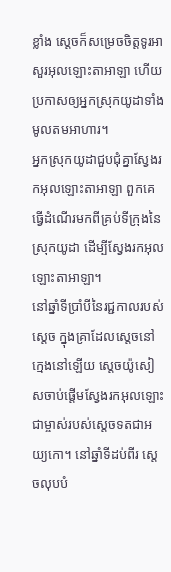ខ្លាំង ស្តេចក៏សម្រេចចិត្តទូរអាសួរអុលឡោះតាអាឡា ហើយប្រកាសឲ្យអ្នកស្រុកយូដាទាំងមូលតមអាហារ។
អ្នកស្រុកយូដាជួបជុំគ្នាស្វែងរកអុលឡោះតាអាឡា ពួកគេធ្វើដំណើរមកពីគ្រប់ទីក្រុងនៃស្រុកយូដា ដើម្បីស្វែងរកអុលឡោះតាអាឡា។
នៅឆ្នាំទីប្រាំបីនៃរជ្ជកាលរបស់ស្តេច ក្នុងគ្រាដែលស្តេចនៅក្មេងនៅឡើយ ស្តេចយ៉ូសៀសចាប់ផ្តើមស្វែងរកអុលឡោះជាម្ចាស់របស់ស្តេចទតជាអយ្យកោ។ នៅឆ្នាំទីដប់ពីរ ស្តេចលុបបំ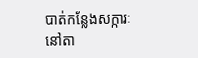បាត់កន្លែងសក្ការៈនៅតា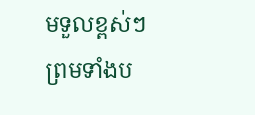មទួលខ្ពស់ៗ ព្រមទាំងប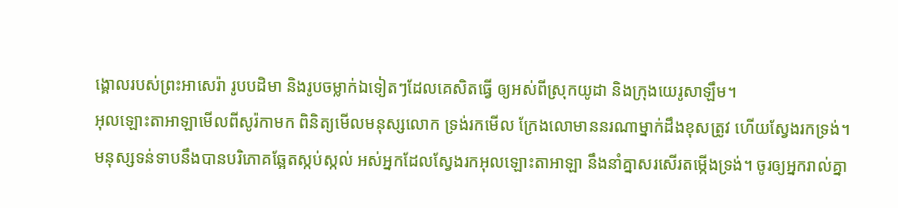ង្គោលរបស់ព្រះអាសេរ៉ា រូបបដិមា និងរូបចម្លាក់ឯទៀតៗដែលគេសិតធ្វើ ឲ្យអស់ពីស្រុកយូដា និងក្រុងយេរូសាឡឹម។
អុលឡោះតាអាឡាមើលពីសូរ៉កាមក ពិនិត្យមើលមនុស្សលោក ទ្រង់រកមើល ក្រែងលោមាននរណាម្នាក់ដឹងខុសត្រូវ ហើយស្វែងរកទ្រង់។
មនុស្សទន់ទាបនឹងបានបរិភោគឆ្អែតស្កប់ស្កល់ អស់អ្នកដែលស្វែងរកអុលឡោះតាអាឡា នឹងនាំគ្នាសរសើរតម្កើងទ្រង់។ ចូរឲ្យអ្នករាល់គ្នា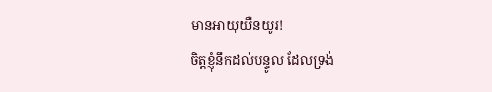មានអាយុយឺនយូរ!
ចិត្តខ្ញុំនឹកដល់បន្ទូល ដែលទ្រង់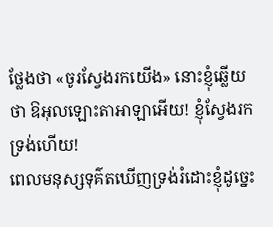ថ្លែងថា «ចូរស្វែងរកយើង» នោះខ្ញុំឆ្លើយថា ឱអុលឡោះតាអាឡាអើយ! ខ្ញុំស្វែងរកទ្រង់ហើយ!
ពេលមនុស្សទុគ៌តឃើញទ្រង់រំដោះខ្ញុំដូច្នេះ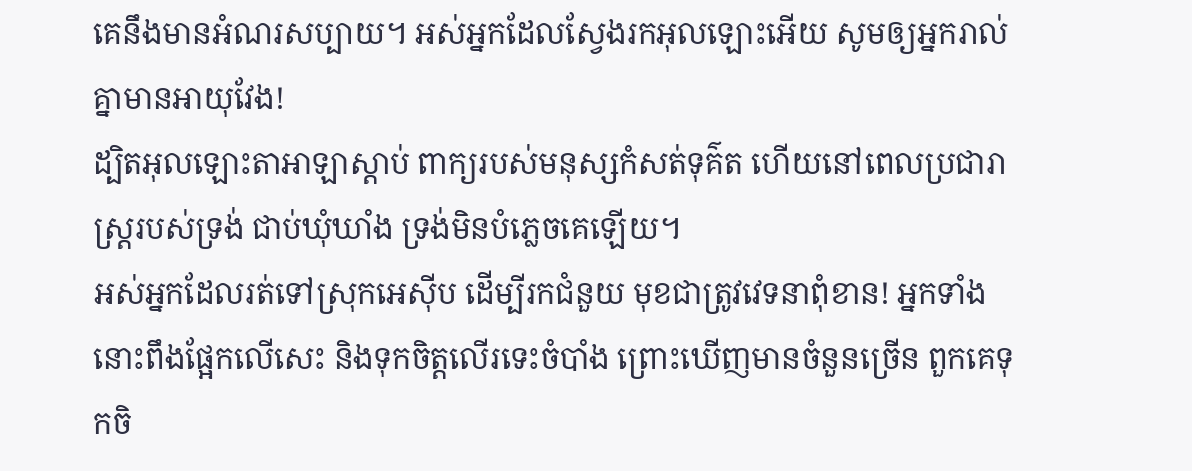គេនឹងមានអំណរសប្បាយ។ អស់អ្នកដែលស្វែងរកអុលឡោះអើយ សូមឲ្យអ្នករាល់គ្នាមានអាយុវែង!
ដ្បិតអុលឡោះតាអាឡាស្តាប់ ពាក្យរបស់មនុស្សកំសត់ទុគ៌ត ហើយនៅពេលប្រជារាស្ត្ររបស់ទ្រង់ ជាប់ឃុំឃាំង ទ្រង់មិនបំភ្លេចគេឡើយ។
អស់អ្នកដែលរត់ទៅស្រុកអេស៊ីប ដើម្បីរកជំនួយ មុខជាត្រូវវេទនាពុំខាន! អ្នកទាំងនោះពឹងផ្អែកលើសេះ និងទុកចិត្តលើរទេះចំបាំង ព្រោះឃើញមានចំនួនច្រើន ពួកគេទុកចិ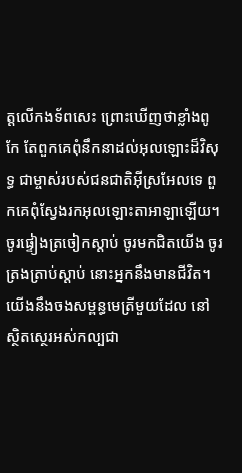ត្តលើកងទ័ពសេះ ព្រោះឃើញថាខ្លាំងពូកែ តែពួកគេពុំនឹកនាដល់អុលឡោះដ៏វិសុទ្ធ ជាម្ចាស់របស់ជនជាតិអ៊ីស្រអែលទេ ពួកគេពុំស្វែងរកអុលឡោះតាអាឡាឡើយ។
ចូរផ្ទៀងត្រចៀកស្ដាប់ ចូរមកជិតយើង ចូរត្រងត្រាប់ស្ដាប់ នោះអ្នកនឹងមានជីវិត។ យើងនឹងចងសម្ពន្ធមេត្រីមួយដែល នៅស្ថិតស្ថេរអស់កល្បជា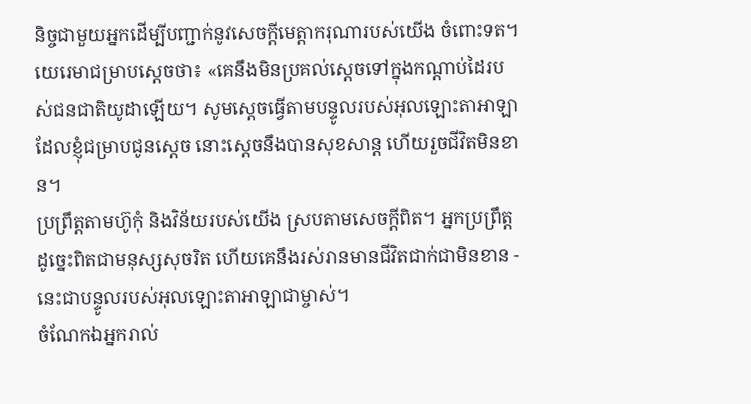និច្ចជាមួយអ្នកដើម្បីបញ្ជាក់នូវសេចក្ដីមេត្តាករុណារបស់យើង ចំពោះទត។
យេរេមាជម្រាបស្ដេចថា៖ «គេនឹងមិនប្រគល់ស្តេចទៅក្នុងកណ្ដាប់ដៃរបស់ជនជាតិយូដាឡើយ។ សូមស្តេចធ្វើតាមបន្ទូលរបស់អុលឡោះតាអាឡា ដែលខ្ញុំជម្រាបជូនស្តេច នោះស្តេចនឹងបានសុខសាន្ត ហើយរួចជីវិតមិនខាន។
ប្រព្រឹត្តតាមហ៊ូកុំ និងវិន័យរបស់យើង ស្របតាមសេចក្ដីពិត។ អ្នកប្រព្រឹត្តដូច្នេះពិតជាមនុស្សសុចរិត ហើយគេនឹងរស់រានមានជីវិតជាក់ជាមិនខាន - នេះជាបន្ទូលរបស់អុលឡោះតាអាឡាជាម្ចាស់។
ចំណែកឯអ្នករាល់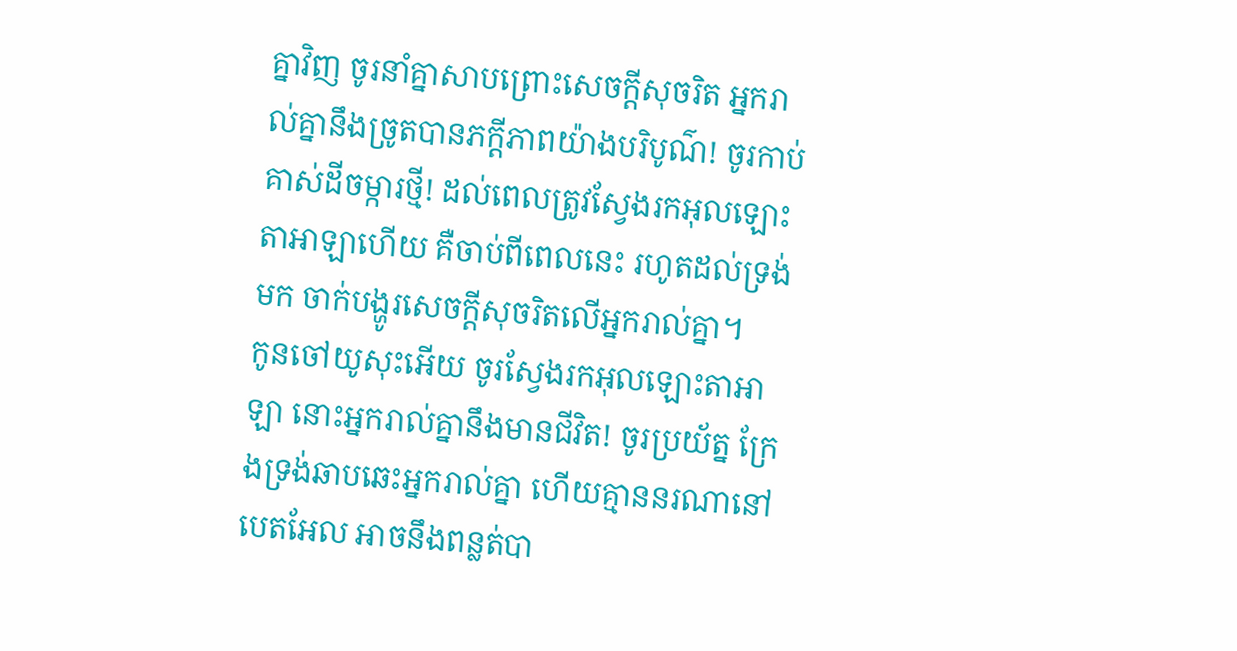គ្នាវិញ ចូរនាំគ្នាសាបព្រោះសេចក្ដីសុចរិត អ្នករាល់គ្នានឹងច្រូតបានភក្ដីភាពយ៉ាងបរិបូណ៌! ចូរកាប់គាស់ដីចម្ការថ្មី! ដល់ពេលត្រូវស្វែងរកអុលឡោះតាអាឡាហើយ គឺចាប់ពីពេលនេះ រហូតដល់ទ្រង់មក ចាក់បង្ហូរសេចក្ដីសុចរិតលើអ្នករាល់គ្នា។
កូនចៅយូសុះអើយ ចូរស្វែងរកអុលឡោះតាអាឡា នោះអ្នករាល់គ្នានឹងមានជីវិត! ចូរប្រយ័ត្ន ក្រែងទ្រង់ឆាបឆេះអ្នករាល់គ្នា ហើយគ្មាននរណានៅបេតអែល អាចនឹងពន្លត់បា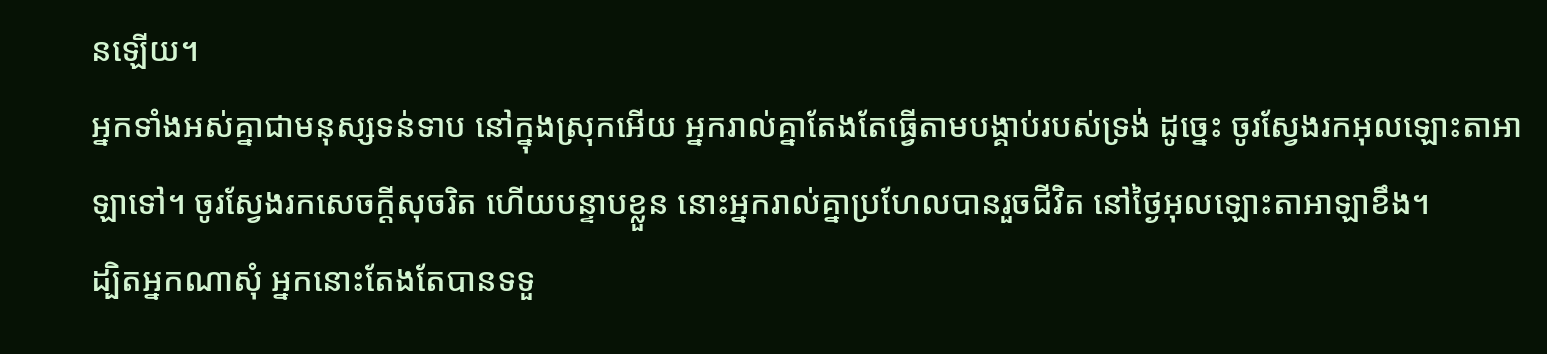នឡើយ។
អ្នកទាំងអស់គ្នាជាមនុស្សទន់ទាប នៅក្នុងស្រុកអើយ អ្នករាល់គ្នាតែងតែធ្វើតាមបង្គាប់របស់ទ្រង់ ដូច្នេះ ចូរស្វែងរកអុលឡោះតាអាឡាទៅ។ ចូរស្វែងរកសេចក្ដីសុចរិត ហើយបន្ទាបខ្លួន នោះអ្នករាល់គ្នាប្រហែលបានរួចជីវិត នៅថ្ងៃអុលឡោះតាអាឡាខឹង។
ដ្បិតអ្នកណាសុំ អ្នកនោះតែងតែបានទទួ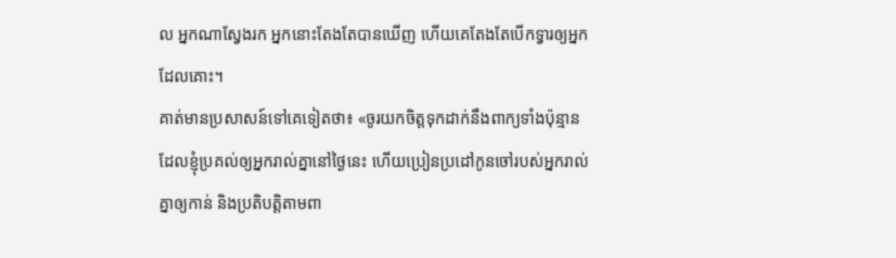ល អ្នកណាស្វែងរក អ្នកនោះតែងតែបានឃើញ ហើយគេតែងតែបើកទ្វារឲ្យអ្នកដែលគោះ។
គាត់មានប្រសាសន៍ទៅគេទៀតថា៖ «ចូរយកចិត្តទុកដាក់នឹងពាក្យទាំងប៉ុន្មាន ដែលខ្ញុំប្រគល់ឲ្យអ្នករាល់គ្នានៅថ្ងៃនេះ ហើយប្រៀនប្រដៅកូនចៅរបស់អ្នករាល់គ្នាឲ្យកាន់ និងប្រតិបត្តិតាមពា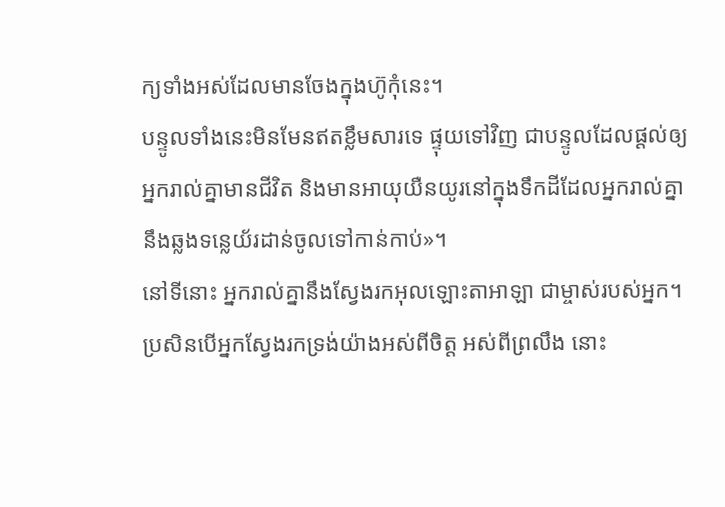ក្យទាំងអស់ដែលមានចែងក្នុងហ៊ូកុំនេះ។
បន្ទូលទាំងនេះមិនមែនឥតខ្លឹមសារទេ ផ្ទុយទៅវិញ ជាបន្ទូលដែលផ្តល់ឲ្យអ្នករាល់គ្នាមានជីវិត និងមានអាយុយឺនយូរនៅក្នុងទឹកដីដែលអ្នករាល់គ្នានឹងឆ្លងទន្លេយ័រដាន់ចូលទៅកាន់កាប់»។
នៅទីនោះ អ្នករាល់គ្នានឹងស្វែងរកអុលឡោះតាអាឡា ជាម្ចាស់របស់អ្នក។ ប្រសិនបើអ្នកស្វែងរកទ្រង់យ៉ាងអស់ពីចិត្ត អស់ពីព្រលឹង នោះ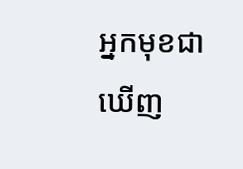អ្នកមុខជាឃើញ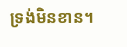ទ្រង់មិនខាន។